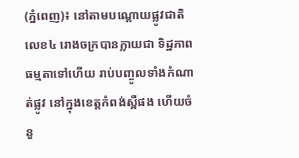(ភ្នំពេញ)៖ នៅតាមបណ្ដោយផ្លូវជាតិលេខ៤ រោងចក្របានក្លាយជា ទិដ្ឋភាពធម្មតាទៅហើយ រាប់បញ្ចូលទាំងកំណាត់ផ្លូវ នៅក្នុងខេត្តកំពង់ស្ពឺផង ហើយចំនួ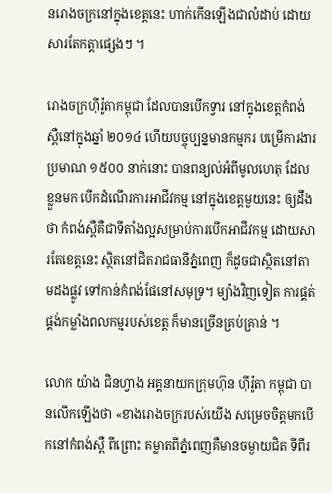នរោងចក្រនៅក្នុងខេត្តនេះ ហាក់កើនឡើងជាលំដាប់ ដោយសារតែកត្តាផ្សេងៗ ។

រោងចក្រហ៊ីរ៉ូតាកម្ពុជា ដែលបានបើកទ្វារ នៅក្នុងខេត្តកំពង់ស្ពឺនៅក្នុងឆ្នាំ ២០១៤ ហើយបច្ចុប្បន្នមានកម្មករ បម្រើការងារប្រមាណ ១៥០០ នាក់នោះ បានពន្យល់អំពីមូលហេតុ ដែលខ្លួនមក បើកដំណើរការអាជីវកម្ម នៅក្នុងខេត្តមួយនេះ ឲ្យដឹងថា កំពង់ស្ពឺគឺជាទីតាំងល្អសម្រាប់ការបើកអាជីវកម្ម ដោយសារតែខេត្តនេះ ស្ថិតនៅជិតរាជធានីភ្នំពេញ ក៏ដូចជាស្ថិតនៅតាមដងផ្លូវ ទៅកាន់កំពង់ផែនៅសមុទ្រ។ ម្យ៉ាងវិញទៀត ការផ្គត់ផ្គង់កម្លាំងពលកម្មរបស់ខេត្ត ក៏មានច្រើនគ្រប់គ្រាន់ ។

លោក យ៉ាង ជិនហ្វាង អគ្គនាយកក្រុមហ៊ុន ហ៊ីរ៉ូតា កម្ពុជា បានលើកឡើងថា «ខាងរោងចក្ររបស់យើង សម្រេចចិត្តមកបើកនៅកំពង់ស្ពឺ ពីព្រោះ គម្លាតពីភ្នំពេញគឺមានចម្ងាយជិត ទីពីរ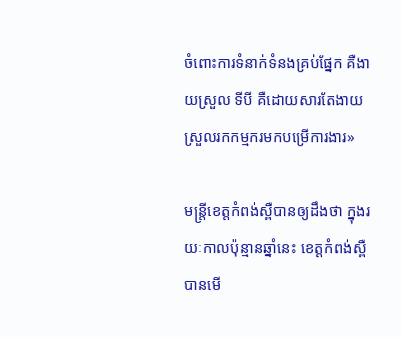ចំពោះការទំនាក់ទំនងគ្រប់ផ្នែក គឺងាយស្រួល ទីបី គឺដោយសារតែងាយស្រួលរកកម្មករមកបម្រើការងារ»

មន្ត្រីខេត្តកំពង់ស្ពឺបានឲ្យដឹងថា ក្នុងរយៈកាលប៉ុន្មានឆ្នាំនេះ ខេត្តកំពង់ស្ពឺបានមើ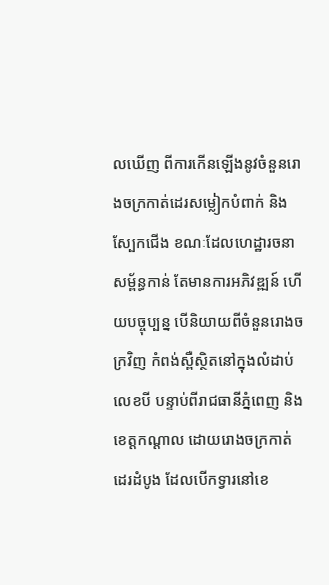លឃើញ ពីការកើនឡើងនូវចំនួនរោងចក្រកាត់ដេរសម្លៀកបំពាក់ និងស្បែកជើង ខណៈដែលហេដ្ឋារចនាសម្ព័ន្ធកាន់ តែមានការអភិវឌ្ឍន៍ ហើយបច្ចុប្បន្ន បើនិយាយពីចំនួនរោងចក្រវិញ កំពង់ស្ពឺស្ថិតនៅក្នុងលំដាប់លេខបី បន្ទាប់ពីរាជធានីភ្នំពេញ និងខេត្តកណ្ដាល ដោយរោងចក្រកាត់ដេរដំបូង ដែលបើកទ្វារនៅខេ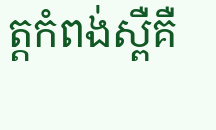ត្តកំពង់ស្ពឺគឺ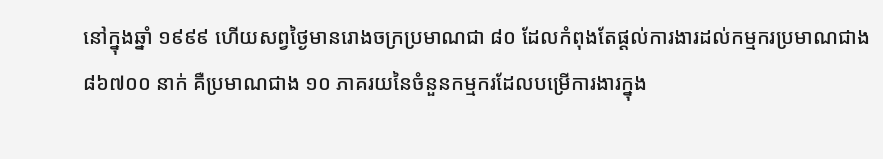នៅក្នុងឆ្នាំ ១៩៩៩ ហើយសព្វថ្ងៃមានរោងចក្រប្រមាណជា ៨០ ដែលកំពុងតែផ្ដល់ការងារដល់កម្មករប្រមាណជាង ៨៦៧០០ នាក់ គឺប្រមាណជាង ១០ ភាគរយនៃចំនួនកម្មករដែលបម្រើការងារក្នុង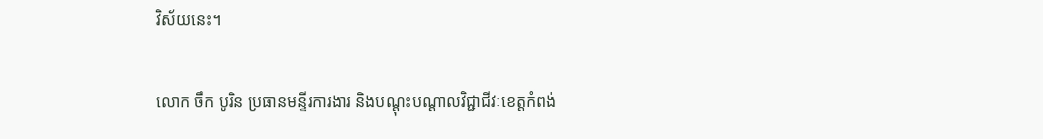វិស័យនេះ។

លោក ចឹក បូរិន ប្រធានមន្ទីរការងារ និងបណ្ដុះបណ្ដាលវិជ្ជាជីវៈខេត្តកំពង់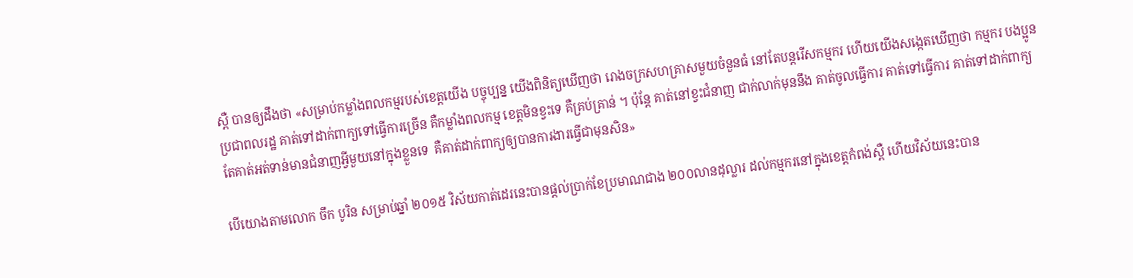ស្ពឺ បានឲ្យដឹងថា «សម្រាប់កម្លាំងពលកម្មរបស់ខេត្តយើង បច្ចុប្បន្ន យើងពិនិត្យឃើញថា រោងចក្រសហគ្រាសមួយចំនួនធំ នៅតែបន្តរើសកម្មករ ហើយយើងសង្កេតឃើញថា កម្មករ បងប្អូនប្រជាពលរដ្ឋ គាត់ទៅដាក់ពាក្យទៅធ្វើការច្រើន គឺកម្លាំងពលកម្ម ខេត្តមិនខ្វះទេ គឺគ្រប់គ្រាន់ ។ ប៉ុន្តែ គាត់នៅខ្វះជំនាញ ជាក់លាក់មុននឹង គាត់ចូលធ្វើការ គាត់ទៅធ្វើការ គាត់ទៅដាក់ពាក្យ តែគាត់អត់ទាន់មានជំនាញអ្វីមួយនៅក្នុងខ្លួនទេ  គឺគាត់ដាក់ពាក្យឲ្យបានការងារធ្វើជាមុនសិន»

បើយោងតាមលោក ចឹក បូរិន សម្រាប់ឆ្នាំ ២០១៥ វិស័យកាត់ដេរនេះបានផ្ដល់ប្រាក់ខែប្រមាណជាង ២០០លានដុល្លារ ដល់កម្មករនៅក្នុងខេត្តកំពង់ស្ពឺ ហើយវិស័យនេះបាន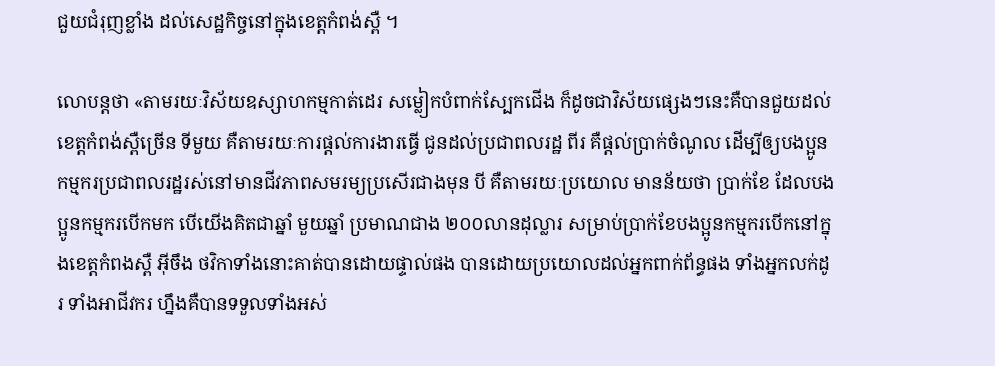ជួយជំរុញខ្លាំង ដល់សេដ្ឋកិច្ចនៅក្នុងខេត្តកំពង់ស្ពឺ ។

លោបន្ដថា «តាមរយៈវិស័យឧស្សាហកម្មកាត់ដេរ សម្លៀកបំពាក់ស្បែកជើង ក៏ដូចជាវិស័យផ្សេងៗនេះគឺបានជួយដល់ខេត្តកំពង់ស្ពឺច្រើន ទីមួយ គឺតាមរយៈការផ្ដល់ការងារធ្វើ ជូនដល់ប្រជាពលរដ្ឋ ពីរ គឺផ្ដល់ប្រាក់ចំណូល ដើម្បីឲ្យបងប្អូនកម្មករប្រជាពលរដ្ឋរស់នៅមានជីវភាពសមរម្យប្រសើរជាងមុន បី គឺតាមរយៈប្រយោល មានន័យថា ប្រាក់ខែ ដែលបងប្អូនកម្មករបើកមក បើយើងគិតជាឆ្នាំ មួយឆ្នាំ ប្រមាណជាង ២០០លានដុល្លារ សម្រាប់ប្រាក់ខែបងប្អូនកម្មករបើកនៅក្នុងខេត្តកំពងស្ពឺ អ៊ីចឹង ថវិកាទាំងនោះគាត់បានដោយផ្ទាល់ផង បានដោយប្រយោលដល់អ្នកពាក់ព័ន្ធផង ទាំងអ្នកលក់ដូរ ទាំងអាជីវករ ហ្នឹងគឺបានទទួលទាំងអស់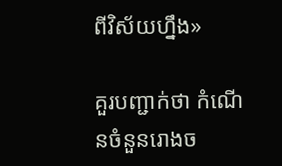ពីវិស័យហ្នឹង»

គួរបញ្ជាក់ថា កំណើនចំនួនរោងច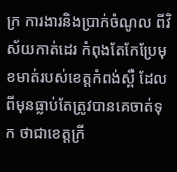ក្រ ការងារនិងប្រាក់ចំណូល ពីវិស័យកាត់ដេរ កំពុងតែកែប្រែមុខមាត់របស់ខេត្តកំពង់ស្ពឺ ដែលពីមុនធ្លាប់តែត្រូវបានគេចាត់ទុក ថាជាខេត្តក្រី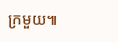ក្រមួយ៕